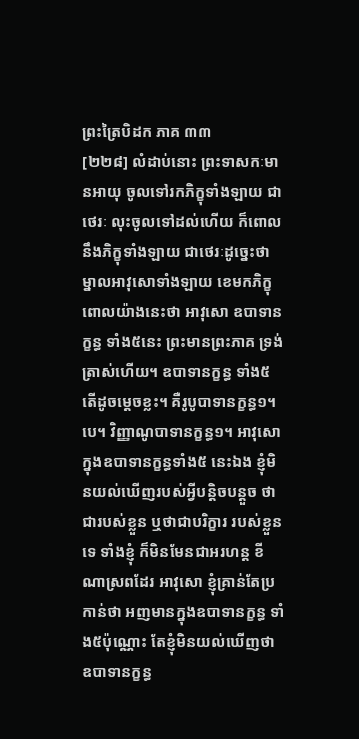ព្រះត្រៃបិដក ភាគ ៣៣
[២២៨] លំដាប់នោះ ព្រះទាសកៈមានអាយុ ចូលទៅរកភិក្ខុទាំងឡាយ ជាថេរៈ លុះចូលទៅដល់ហើយ ក៏ពោលនឹងភិក្ខុទាំងឡាយ ជាថេរៈដូច្នេះថា ម្នាលអាវុសោទាំងឡាយ ខេមកភិក្ខុ ពោលយ៉ាងនេះថា អាវុសោ ឧបាទានក្ខន្ធ ទាំង៥នេះ ព្រះមានព្រះភាគ ទ្រង់ត្រាស់ហើយ។ ឧបាទានក្ខន្ធ ទាំង៥ តើដូចម្តេចខ្លះ។ គឺរូបូបាទានក្ខន្ធ១។បេ។ វិញ្ញាណូបាទានក្ខន្ធ១។ អាវុសោ ក្នុងឧបាទានក្ខន្ធទាំង៥ នេះឯង ខ្ញុំមិនយល់ឃើញរបស់អ្វីបន្តិចបន្តួច ថាជារបស់ខ្លួន ឬថាជាបរិក្ខារ របស់ខ្លួនទេ ទាំងខ្ញុំ ក៏មិនមែនជាអរហន្ត ខីណាស្រពដែរ អាវុសោ ខ្ញុំគ្រាន់តែប្រកាន់ថា អញមានក្នុងឧបាទានក្ខន្ធ ទាំង៥ប៉ុណ្ណោះ តែខ្ញុំមិនយល់ឃើញថា ឧបាទានក្ខន្ធ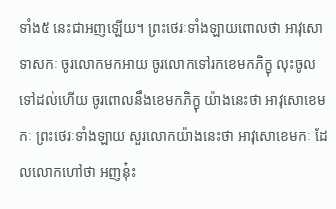ទាំង៥ នេះជាអញឡើយ។ ព្រះថេរៈទាំងឡាយពោលថា អាវុសោទាសកៈ ចូរលោកមកអាយ ចូរលោកទៅរកខេមកភិក្ខុ លុះចូលទៅដល់ហើយ ចូរពោលនឹងខេមកភិក្ខុ យ៉ាងនេះថា អាវុសោខេមកៈ ព្រះថេរៈទាំងឡាយ សួរលោកយ៉ាងនេះថា អាវុសោខេមកៈ ដែលលោកហៅថា អញនុ៎ះ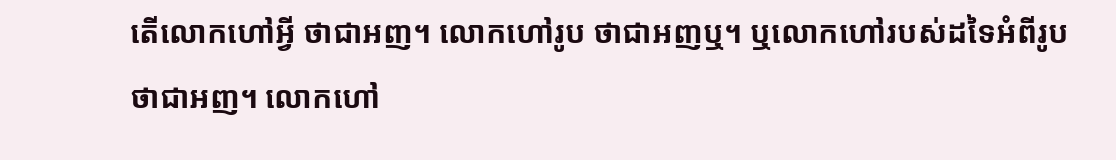តើលោកហៅអ្វី ថាជាអញ។ លោកហៅរូប ថាជាអញឬ។ ឬលោកហៅរបស់ដទៃអំពីរូប ថាជាអញ។ លោកហៅ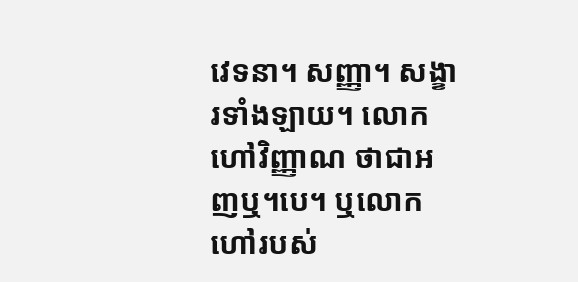វេទនា។ សញ្ញា។ សង្ខារទាំងឡាយ។ លោកហៅវិញ្ញាណ ថាជាអញឬ។បេ។ ឬលោកហៅរបស់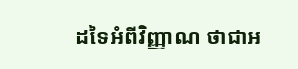ដទៃអំពីវិញ្ញាណ ថាជាអ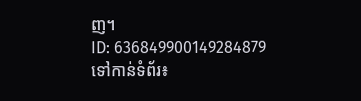ញ។
ID: 636849900149284879
ទៅកាន់ទំព័រ៖